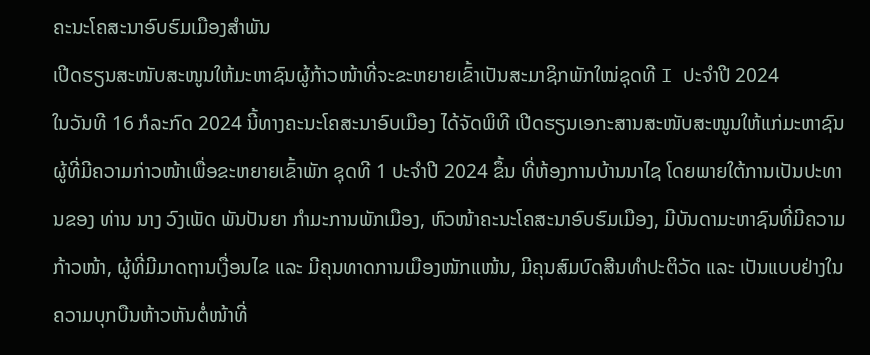ຄະນະໂຄສະນາອົບຮົມເມືອງສຳພັນ
ເປີດຮຽນສະໜັບສະໜູນໃຫ້ມະຫາຊົນຜູ້ກ້າວໜ້າທີ່ຈະຂະຫຍາຍເຂົ້າເປັນສະມາຊິກພັກໃໝ່ຊຸດທີ I ປະຈໍາປີ 2024
ໃນວັນທີ 16 ກໍລະກົດ 2024 ນີ້ທາງຄະນະໂຄສະນາອົບເມືອງ ໄດ້ຈັດພິທີ ເປີດຮຽນເອກະສານສະໜັບສະໜູນໃຫ້ແກ່ມະຫາຊົນ ຜູ້ທີ່ມີຄວາມກ່າວໜ້າເພື່ອຂະຫຍາຍເຂົ້າພັກ ຊຸດທີ 1 ປະຈໍາປີ 2024 ຂຶ້ນ ທີ່ຫ້ອງການບ້ານນາໄຊ ໂດຍພາຍໃຕ້ການເປັນປະທານຂອງ ທ່ານ ນາງ ວົງເພັດ ພັນປັນຍາ ກໍາມະການພັກເມືອງ, ຫົວໜ້າຄະນະໂຄສະນາອົບຮົມເມືອງ, ມີບັນດາມະຫາຊົນທີ່ມີຄວາມກ້າວໜ້າ, ຜູ້ທີ່ມີມາດຖານເງື່ອນໄຂ ແລະ ມີຄຸນທາດການເມືອງໜັກແໜ້ນ, ມີຄຸນສົມບົດສີນທໍາປະຕິວັດ ແລະ ເປັນແບບຢ່າງໃນຄວາມບຸກບືນຫ້າວຫັນຕໍ່ໜ້າທີ່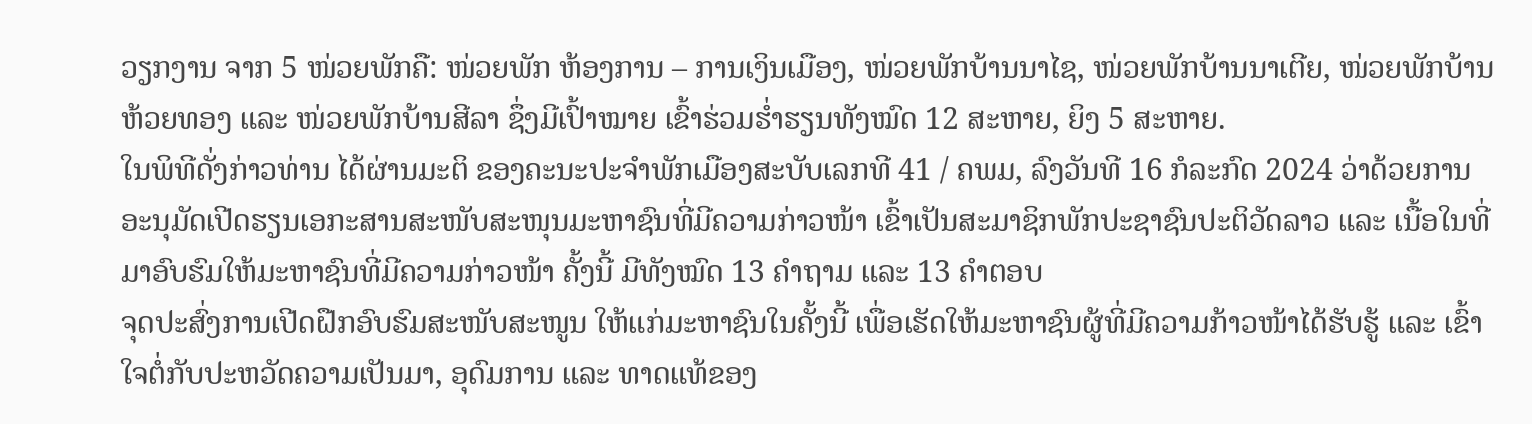ວຽກງານ ຈາກ 5 ໜ່ວຍພັກຄື: ໜ່ວຍພັກ ຫ້ອງການ – ການເງິນເມືອງ, ໜ່ວຍພັກບ້ານນາໄຊ, ໜ່ວຍພັກບ້ານນາເຕີຍ, ໜ່ວຍພັກບ້ານຫ້ວຍທອງ ແລະ ໜ່ວຍພັກບ້ານສີລາ ຊຶ່ງມີເປົ້າໝາຍ ເຂົ້າຮ່ວມຮໍ່າຮຽນທັງໝົດ 12 ສະຫາຍ, ຍິງ 5 ສະຫາຍ.
ໃນພິທີດັ່ງກ່າວທ່ານ ໄດ້ຜ່ານມະຕິ ຂອງຄະນະປະຈໍາພັກເມືອງສະບັບເລກທີ 41 / ຄພມ, ລົງວັນທີ 16 ກໍລະກົດ 2024 ວ່າດ້ວຍການອະນຸມັດເປີດຮຽນເອກະສານສະໜັບສະໜຸນມະຫາຊົນທີ່ມີຄວາມກ່າວໜ້າ ເຂົ້າເປັນສະມາຊິກພັກປະຊາຊົນປະຕິວັດລາວ ແລະ ເນື້ອໃນທີ່ມາອົບຮົມໃຫ້ມະຫາຊົນທີ່ມີຄວາມກ່າວໜ້າ ຄັ້ງນີ້ ມີທັງໝົດ 13 ຄໍາຖາມ ແລະ 13 ຄໍາຕອບ
ຈຸດປະສົ່ງການເປີດຝືກອົບຮົມສະໜັບສະໜູນ ໃຫ້ແກ່ມະຫາຊົນໃນຄັ້ງນີ້ ເພື່ອເຮັດໃຫ້ມະຫາຊົນຜູ້ທີ່ມີຄວາມກ້າວໜ້າໄດ້ຮັບຮູ້ ແລະ ເຂົ້າໃຈຕໍ່ກັບປະຫວັດຄວາມເປັນມາ, ອຸດົມການ ແລະ ທາດແທ້ຂອງ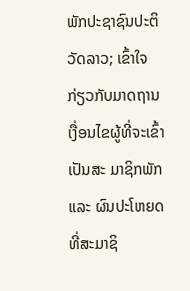ພັກປະຊາຊົນປະຕິວັດລາວ; ເຂົ້າໃຈກ່ຽວກັບມາດຖານເງື່ອນໄຂຜູ້ທີ່ຈະເຂົ້າເປັນສະ ມາຊິກພັກ ແລະ ຜົນປະໂຫຍດທີ່ສະມາຊິ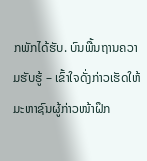ກພັກໄດ້ຮັບ. ບົນພື້ນຖານຄວາມຮັບຮູ້ – ເຂົ້າໃຈດັ່ງກ່າວເຮັດໃຫ້ມະຫາຊົນຜູ້ກ່າວໜ້າຝຶກ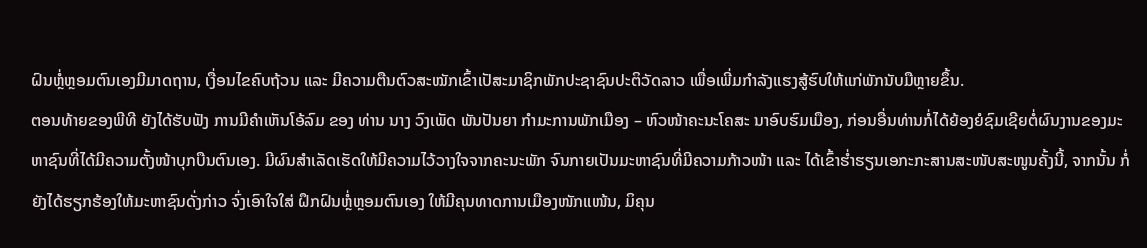ຝົນຫຼໍ່ຫຼອມຕົນເອງມີມາດຖານ, ເງື່ອນໄຂຄົບຖ້ວນ ແລະ ມີຄວາມຕືນຕົວສະໝັກເຂົ້າເປັສະມາຊິກພັກປະຊາຊົນປະຕິວັດລາວ ເພື່ອເພີ່ມກໍາລັງແຮງສູ້ຮົບໃຫ້ແກ່ພັກນັບມືຫຼາຍຂຶ້ນ.
ຕອນທ້າຍຂອງພີທີ ຍັງໄດ້ຮັບຟັງ ການມີຄໍາເຫັນໂອ້ລົມ ຂອງ ທ່ານ ນາງ ວົງເພັດ ພັນປັນຍາ ກໍາມະການພັກເມືອງ – ຫົວໜ້າຄະນະໂຄສະ ນາອົບຮົມເມືອງ, ກ່ອນອື່ນທ່ານກໍ່ໄດ້ຍ້ອງຍໍຊົມເຊີຍຕໍ່ຜົນງານຂອງມະຫາຊົນທີ່ໄດ້ມີຄວາມຕັ້ງໜ້າບຸກບືນຕົນເອງ. ມີຜົນສໍາເລັດເຮັດໃຫ້ມີຄວາມໄວ້ວາງໃຈຈາກຄະນະພັກ ຈົນກາຍເປັນມະຫາຊົນທີ່ມີຄວາມກ້າວໜ້າ ແລະ ໄດ້ເຂົ້າຮໍ່າຮຽນເອກະກະສານສະໜັບສະໜູນຄັ້ງນີ້, ຈາກນັ້ນ ກໍ່ຍັງໄດ້ຮຽກຮ້ອງໃຫ້ມະຫາຊົນດັ່ງກ່າວ ຈົ່ງເອົາໃຈໃສ່ ຝຶກຝົນຫຼໍ່ຫຼອມຕົນເອງ ໃຫ້ມີຄຸນທາດການເມືອງໜັກແໜ້ນ, ມິຄຸນ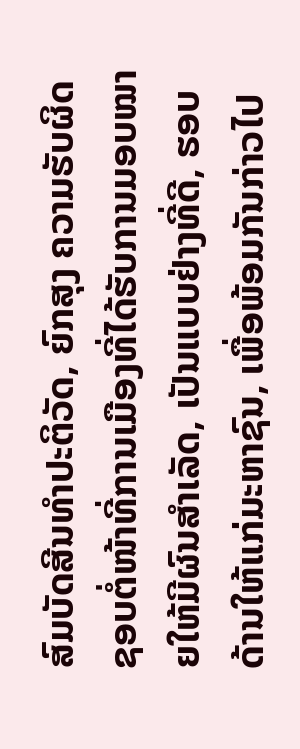ສົມບັດສີນທໍາປະຕິວັດ, ຍົກສຸງ ຄວາມຮັບຜິດຊອບຕໍ່ໜ້າທີ່ການເມືອງທີ່ໄດ້ຮັບການມອບໝາຍໃຫ້ມີຜົນສໍາເລັດ, ເປັນແບບຢ່າງທີ່ດີ, ຮອບດ້ານໃຫ້ແກ່ມະຫາຊົນ, ເພື່ອພ້ອມກັນກ່າວໄປ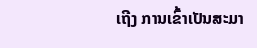ເຖີງ ການເຂົ້າເປັນສະມາ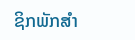ຊິກພັກສໍາ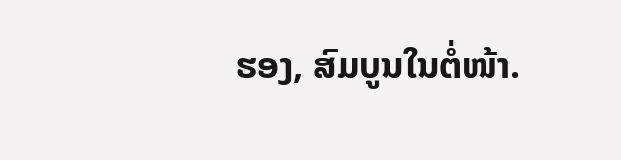ຮອງ, ສົມບູນໃນຕໍ່ໜ້າ.